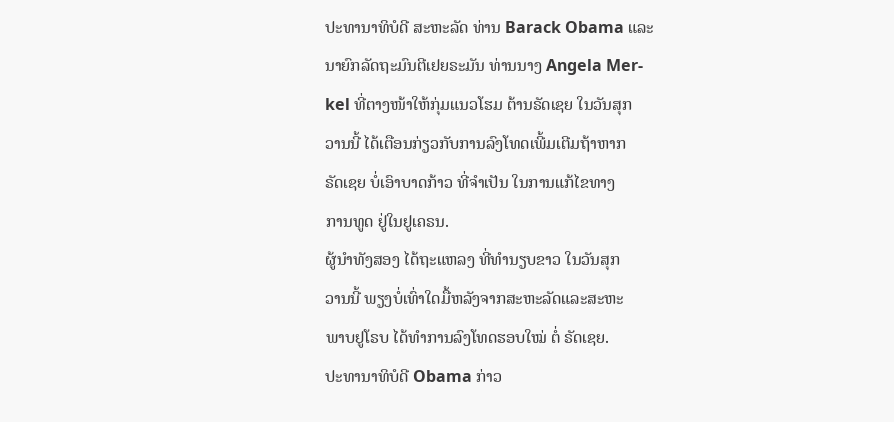ປະທານາທິບໍດີ ສະຫະລັດ ທ່ານ Barack Obama ແລະ
ນາຍົກລັດຖະມົນຕີເຢຍຣະມັນ ທ່ານນາງ Angela Mer-
kel ທີ່ຕາງໜ້າໃຫ້ກຸ່ມແນວໂຮມ ຕ້ານຣັດເຊຍ ໃນວັນສຸກ
ວານນີ້ ໄດ້ເຕືອນກ່ຽວກັບການລົງໂທດເພີ້ມເຕີມຖ້າຫາກ
ຣັດເຊຍ ບໍ່ເອົາບາດກ້າວ ທີ່ຈຳເປັນ ໃນການແກ້ໄຂທາງ
ການທູດ ຢູ່ໃນຢູເຄຣນ.
ຜູ້ນຳທັງສອງ ໄດ້ຖະແຫລງ ທີ່ທຳນຽບຂາວ ໃນວັນສຸກ
ວານນີ້ ພຽງບໍ່ເທົ່າໃດມື້ຫລັງຈາກສະຫະລັດແລະສະຫະ
ພາບຢູໂຣບ ໄດ້ທຳການລົງໂທດຮອບໃໝ່ ຕໍ່ ຣັດເຊຍ.
ປະທານາທິບໍດີ Obama ກ່າວ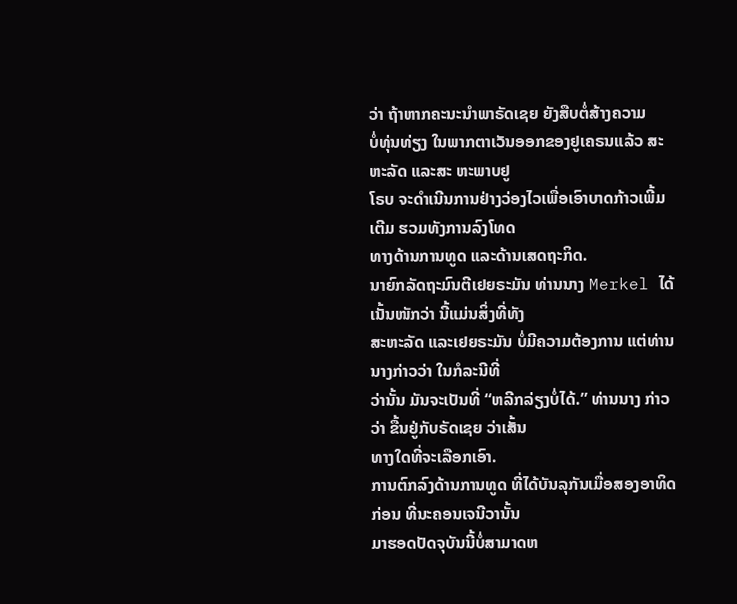ວ່າ ຖ້າຫາກຄະນະນຳພາຣັດເຊຍ ຍັງສືບຕໍ່ສ້າງຄວາມ
ບໍ່ທຸ່ນທ່ຽງ ໃນພາກຕາເວັນອອກຂອງຢູເຄຣນແລ້ວ ສະຫະລັດ ແລະສະ ຫະພາບຢູ
ໂຣບ ຈະດຳເນີນການຢ່າງວ່ອງໄວເພື່ອເອົາບາດກ້າວເພີ້ມເຕີມ ຮວມທັງການລົງໂທດ
ທາງດ້ານການທູດ ແລະດ້ານເສດຖະກິດ.
ນາຍົກລັດຖະມົນຕີເຢຍຣະມັນ ທ່ານນາງ Merkel ໄດ້ເນັ້ນໜັກວ່າ ນີ້ແມ່ນສິ່ງທີ່ທັງ
ສະຫະລັດ ແລະເຢຍຣະມັນ ບໍ່ມີຄວາມຕ້ອງການ ແຕ່ທ່ານນາງກ່າວວ່າ ໃນກໍລະນີທີ່
ວ່ານັ້ນ ມັນຈະເປັນທີ່ “ຫລີກລ່ຽງບໍ່ໄດ້.” ທ່ານນາງ ກ່າວວ່າ ຂື້ນຢູ່ກັບຣັດເຊຍ ວ່າເສັ້ນ
ທາງໃດທີ່ຈະເລືອກເອົາ.
ການຕົກລົງດ້ານການທູດ ທີ່ໄດ້ບັນລຸກັນເມື່ອສອງອາທິດກ່ອນ ທີ່ນະຄອນເຈນີວານັ້ນ
ມາຮອດປັດຈຸບັນນີ້ບໍ່ສາມາດຫ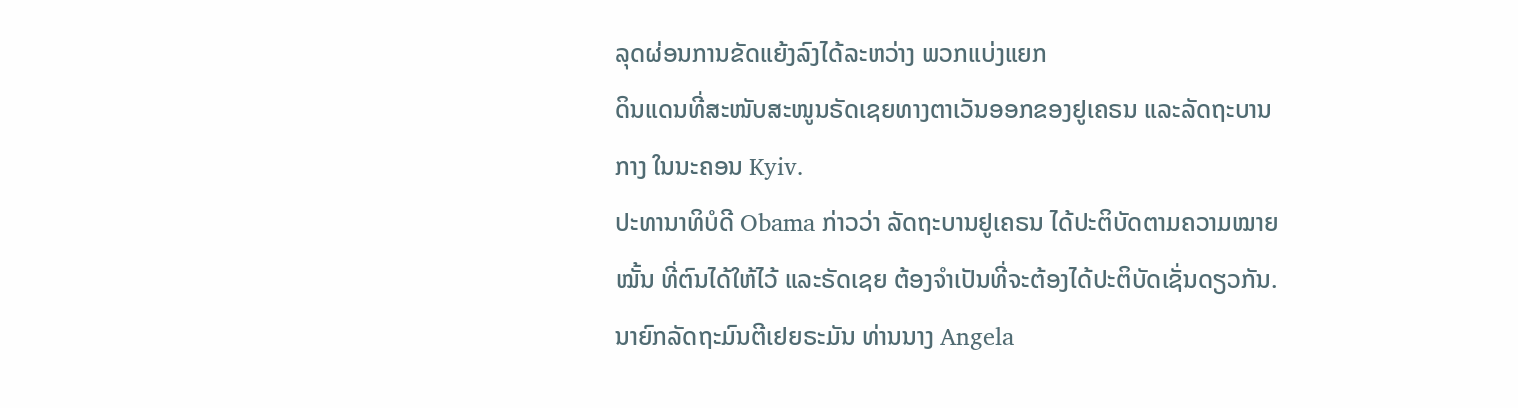ລຸດຜ່ອນການຂັດແຍ້ງລົງໄດ້ລະຫວ່າງ ພວກແບ່ງແຍກ
ດິນແດນທີ່ສະໜັບສະໜູນຣັດເຊຍທາງຕາເວັນອອກຂອງຢູເຄຣນ ແລະລັດຖະບານ
ກາງ ໃນນະຄອນ Kyiv.
ປະທານາທິບໍດີ Obama ກ່າວວ່າ ລັດຖະບານຢູເຄຣນ ໄດ້ປະຕິບັດຕາມຄວາມໝາຍ
ໝັ້ນ ທີ່ຕົນໄດ້ໃຫ້ໄວ້ ແລະຣັດເຊຍ ຕ້ອງຈຳເປັນທີ່ຈະຕ້ອງໄດ້ປະຕິບັດເຊັ່ນດຽວກັນ.
ນາຍົກລັດຖະມົນຕີເຢຍຣະມັນ ທ່ານນາງ Angela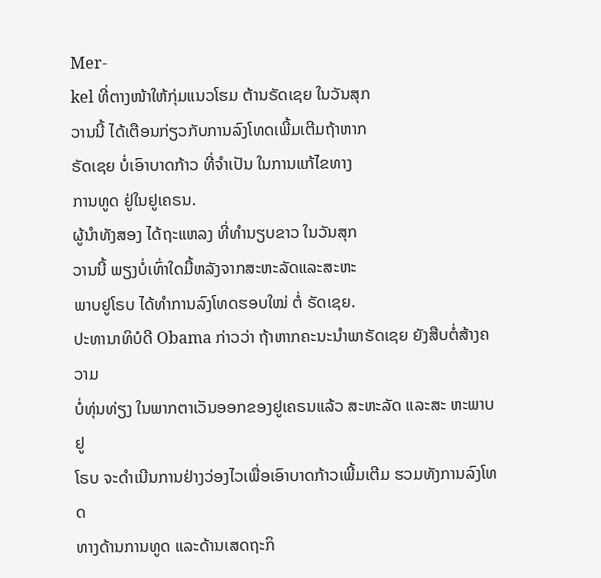Mer-
kel ທີ່ຕາງໜ້າໃຫ້ກຸ່ມແນວໂຮມ ຕ້ານຣັດເຊຍ ໃນວັນສຸກ
ວານນີ້ ໄດ້ເຕືອນກ່ຽວກັບການລົງໂທດເພີ້ມເຕີມຖ້າຫາກ
ຣັດເຊຍ ບໍ່ເອົາບາດກ້າວ ທີ່ຈຳເປັນ ໃນການແກ້ໄຂທາງ
ການທູດ ຢູ່ໃນຢູເຄຣນ.
ຜູ້ນຳທັງສອງ ໄດ້ຖະແຫລງ ທີ່ທຳນຽບຂາວ ໃນວັນສຸກ
ວານນີ້ ພຽງບໍ່ເທົ່າໃດມື້ຫລັງຈາກສະຫະລັດແລະສະຫະ
ພາບຢູໂຣບ ໄດ້ທຳການລົງໂທດຮອບໃໝ່ ຕໍ່ ຣັດເຊຍ.
ປະທານາທິບໍດີ Obama ກ່າວວ່າ ຖ້າຫາກຄະນະນຳພາຣັດເຊຍ ຍັງສືບຕໍ່ສ້າງຄວາມ
ບໍ່ທຸ່ນທ່ຽງ ໃນພາກຕາເວັນອອກຂອງຢູເຄຣນແລ້ວ ສະຫະລັດ ແລະສະ ຫະພາບຢູ
ໂຣບ ຈະດຳເນີນການຢ່າງວ່ອງໄວເພື່ອເອົາບາດກ້າວເພີ້ມເຕີມ ຮວມທັງການລົງໂທດ
ທາງດ້ານການທູດ ແລະດ້ານເສດຖະກິ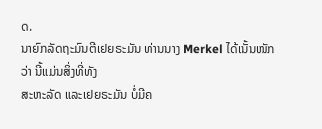ດ.
ນາຍົກລັດຖະມົນຕີເຢຍຣະມັນ ທ່ານນາງ Merkel ໄດ້ເນັ້ນໜັກວ່າ ນີ້ແມ່ນສິ່ງທີ່ທັງ
ສະຫະລັດ ແລະເຢຍຣະມັນ ບໍ່ມີຄ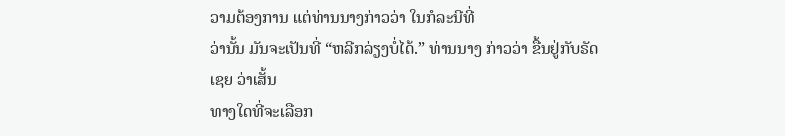ວາມຕ້ອງການ ແຕ່ທ່ານນາງກ່າວວ່າ ໃນກໍລະນີທີ່
ວ່ານັ້ນ ມັນຈະເປັນທີ່ “ຫລີກລ່ຽງບໍ່ໄດ້.” ທ່ານນາງ ກ່າວວ່າ ຂື້ນຢູ່ກັບຣັດເຊຍ ວ່າເສັ້ນ
ທາງໃດທີ່ຈະເລືອກ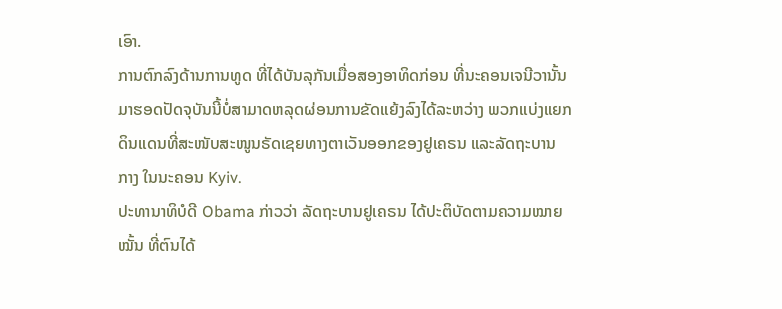ເອົາ.
ການຕົກລົງດ້ານການທູດ ທີ່ໄດ້ບັນລຸກັນເມື່ອສອງອາທິດກ່ອນ ທີ່ນະຄອນເຈນີວານັ້ນ
ມາຮອດປັດຈຸບັນນີ້ບໍ່ສາມາດຫລຸດຜ່ອນການຂັດແຍ້ງລົງໄດ້ລະຫວ່າງ ພວກແບ່ງແຍກ
ດິນແດນທີ່ສະໜັບສະໜູນຣັດເຊຍທາງຕາເວັນອອກຂອງຢູເຄຣນ ແລະລັດຖະບານ
ກາງ ໃນນະຄອນ Kyiv.
ປະທານາທິບໍດີ Obama ກ່າວວ່າ ລັດຖະບານຢູເຄຣນ ໄດ້ປະຕິບັດຕາມຄວາມໝາຍ
ໝັ້ນ ທີ່ຕົນໄດ້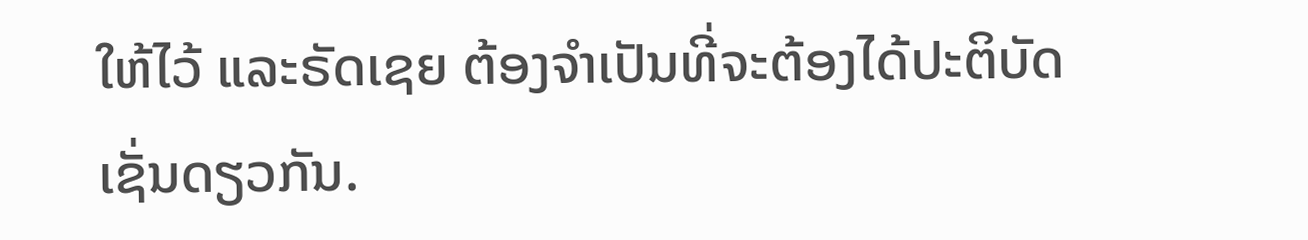ໃຫ້ໄວ້ ແລະຣັດເຊຍ ຕ້ອງຈຳເປັນທີ່ຈະຕ້ອງໄດ້ປະຕິບັດເຊັ່ນດຽວກັນ.